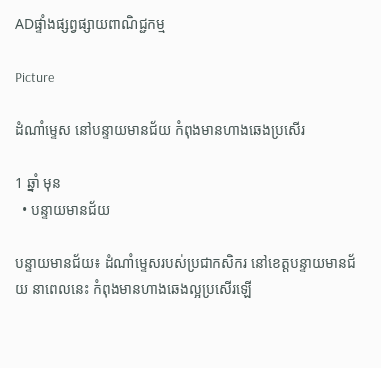ADផ្ទាំងផ្សព្វផ្សាយពាណិជ្ជកម្ម

Picture

ដំណាំម្ទេស នៅបន្ទាយមានជ័យ កំពុងមានហាងឆេងប្រសើរ

1 ឆ្នាំ មុន
  • បន្ទាយមានជ័យ

បន្ទាយមានជ័យ៖ ដំណាំម្ទេសរបស់ប្រជាកសិករ នៅខេត្តបន្ទាយមានជ័យ នាពេលនេះ កំពុងមានហាងឆេងល្អប្រសើរឡើ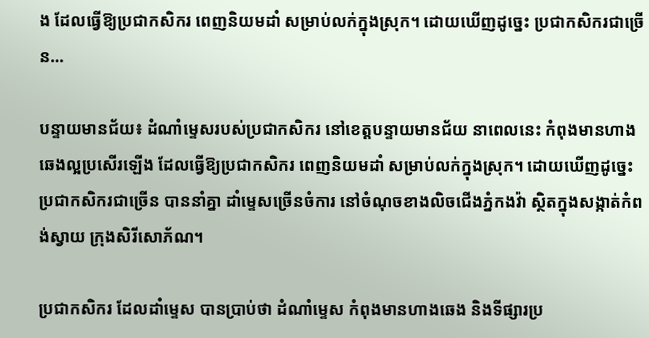ង ដែលធ្វើឱ្យប្រជាកសិករ ពេញនិយមដាំ សម្រាប់លក់ក្នុងស្រុក។ ដោយឃើញដូច្នេះ ប្រជាកសិករជាច្រើន…

បន្ទាយមានជ័យ៖ ដំណាំម្ទេសរបស់ប្រជាកសិករ នៅខេត្តបន្ទាយមានជ័យ នាពេលនេះ កំពុងមានហាងឆេងល្អប្រសើរឡើង ដែលធ្វើឱ្យប្រជាកសិករ ពេញនិយមដាំ សម្រាប់លក់ក្នុងស្រុក។ ដោយឃើញដូច្នេះ ប្រជាកសិករជាច្រើន បាននាំគ្នា ដាំម្ទេសច្រើនចំការ នៅចំណុចខាងលិចជើងភ្នំកងវ៉ា ស្ថិតក្នុងសង្កាត់កំពង់ស្វាយ ក្រុងសិរីសោភ័ណ។

ប្រជាកសិករ ដែលដាំម្ទេស បានប្រាប់ថា ដំណាំម្ទេស កំពុងមានហាងឆេង និងទីផ្សារប្រ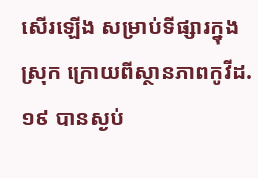សើរឡើង សម្រាប់ទីផ្សារក្នុងស្រុក ក្រោយពីស្ថានភាពកូវីដ.១៩ បានស្ងប់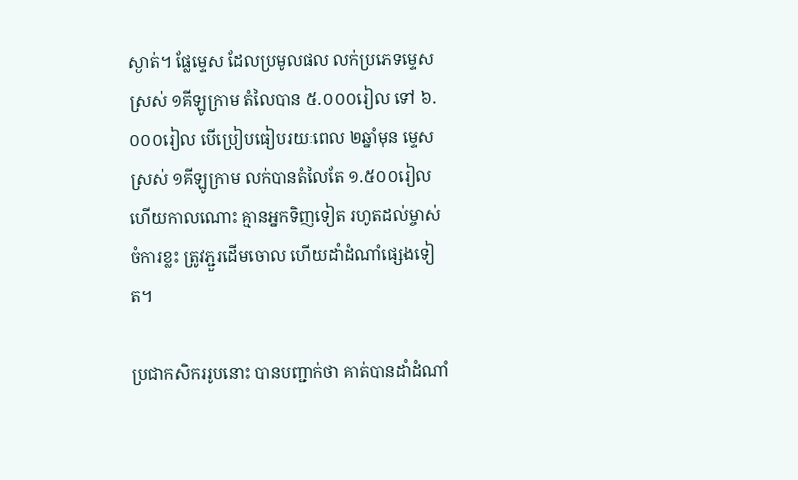ស្ងាត់។ ផ្លែម្ទេស ដែលប្រមូលផល លក់ប្រភេទម្ទេសស្រស់ ១គីឡូក្រាម តំលៃបាន ៥.០០០រៀល ទៅ ៦.០០០រៀល បើប្រៀបធៀបរយៈពេល ២ឆ្នាំមុន ម្ទេសស្រស់ ១គីឡូក្រាម លក់បានតំលៃតែ ១.៥០០រៀល ហើយកាលណោះ គ្មានអ្នកទិញទៀត រហូតដល់ម្ចាស់ចំការខ្លះ ត្រូវភ្ជួរដើមចោល ហើយដាំដំណាំផ្សេងទៀត។

ប្រជាកសិកររូបនោះ បានបញ្ជាក់ថា គាត់បានដាំដំណាំ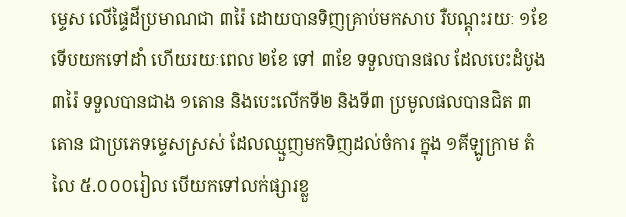ម្ទេស លើផ្ទៃដីប្រមាណជា ៣រ៉ៃ ដោយបានទិញគ្រាប់មកសាប រឺបណ្តុះរយៈ ១ខែ ទើបយកទៅដាំ ហើយរយៈពេល ២ខែ ទៅ ៣ខែ ទទួលបានផល ដែលបេះដំបូង ៣រ៉ៃ ទទួលបានជាង ១តោន និងបេះលើកទី២ និងទី៣ ប្រមូលផលបានជិត ៣តោន ជាប្រភេទម្ទេសស្រស់ ដែលឈ្មួញមកទិញដល់ចំការ ក្នុង ១គីឡូក្រាម តំលៃ ៥.០០០រៀល បើយកទៅលក់ផ្សារខ្លួ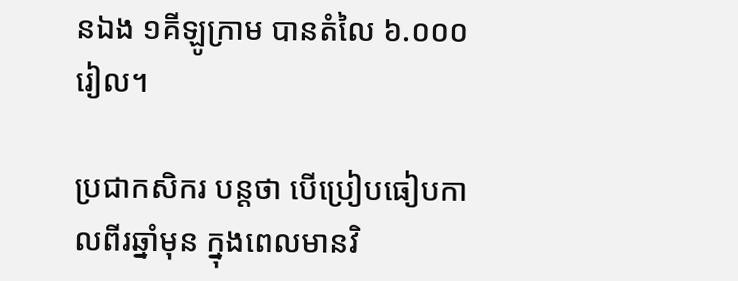នឯង ១គីឡូក្រាម បានតំលៃ ៦.០០០រៀល។

ប្រជាកសិករ បន្តថា បើប្រៀបធៀបកាលពីរឆ្នាំមុន ក្នុងពេលមានវិ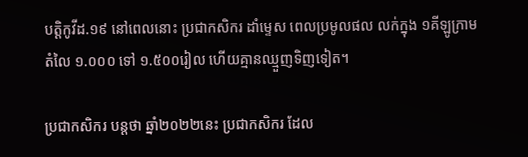បត្តិកូវីដ.១៩ នៅពេលនោះ ប្រជាកសិករ ដាំម្ទេស ពេលប្រមូលផល លក់ក្នុង ១គីឡូក្រាម តំលៃ ១.០០០ ទៅ ១.៥០០រៀល ហើយគ្មានឈ្មួញទិញទៀត។

ប្រជាកសិករ បន្តថា ឆ្នាំ២០២២នេះ ប្រជាកសិករ ដែល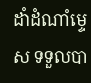ដាំដំណាំម្ទេស ទទួលបា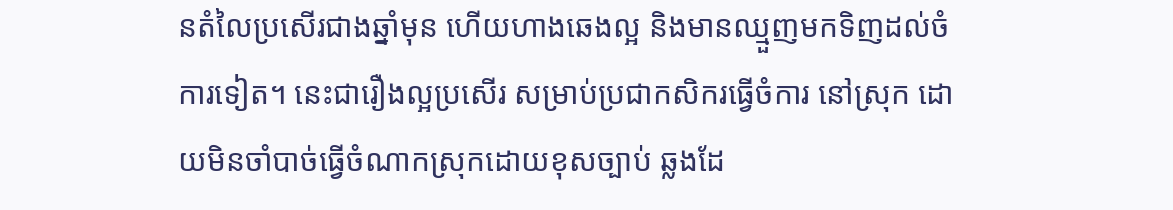នតំលៃប្រសើរជាងឆ្នាំមុន ហើយហាងឆេងល្អ និងមានឈ្មួញមកទិញដល់ចំការទៀត។ នេះជារឿងល្អប្រសើរ សម្រាប់ប្រជាកសិករធ្វើចំការ នៅស្រុក ដោយមិនចាំបាច់ធ្វើចំណាកស្រុកដោយខុសច្បាប់ ឆ្លងដែ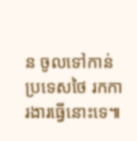ន ចូលទៅកាន់ប្រទេសថៃ រកការងារធ្វើនោះទេ៕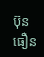ប៊ុន ធឿន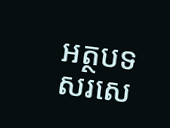អត្ថបទសរសេ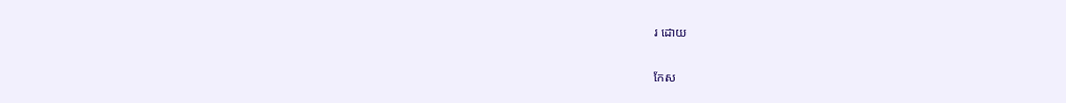រ ដោយ

កែស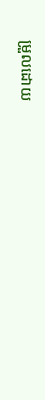ម្រួលដោយ